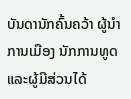ບັນດານັກຄົ້ນຄວ້າ ຜູ້ນໍາການເມືອງ ນັກການທູດ ແລະຜູ້ມີສ່ວນໄດ້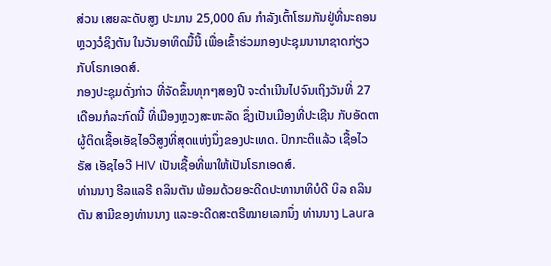ສ່ວນ ເສຍລະດັບສູງ ປະມານ 25,000 ຄົນ ກໍາລັງເຕົ້າໂຮມກັນຢູ່ທີ່ນະຄອນ ຫຼວງວໍຊິງຕັນ ໃນວັນອາທິດມື້ນີ້ ເພື່ອເຂົ້າຮ່ວມກອງປະຊຸມນານາຊາດກ່ຽວກັບໂຣກເອດສ໌.
ກອງປະຊຸມດັ່ງກ່າວ ທີ່ຈັດຂຶ້ນທຸກໆສອງປີ ຈະດໍາເນີນໄປຈົນເຖິງວັນທີ່ 27 ເດືອນກໍລະກົດນີ້ ທີ່ເມືອງຫຼວງສະຫະລັດ ຊຶ່ງເປັນເມືອງທີ່ປະເຊີນ ກັບອັດຕາຜູ້ຕິດເຊື້ອເອັຊໄອວີສູງທີ່ສຸດແຫ່ງນຶ່ງຂອງປະເທດ. ປົກກະຕິແລ້ວ ເຊື້ອໄວຣັສ ເອັຊໄອວີ HIV ເປັນເຊື້ອທີ່ພາໃຫ້ເປັນໂຣກເອດສ໌.
ທ່ານນາງ ຮີລແລຣີ ຄລິນຕັນ ພ້ອມດ້ວຍອະດີດປະທານາທິບໍດີ ບິລ ຄລິນຕັນ ສາມີຂອງທ່ານນາງ ແລະອະດີດສະຕຣີໝາຍເລກນຶ່ງ ທ່ານນາງ Laura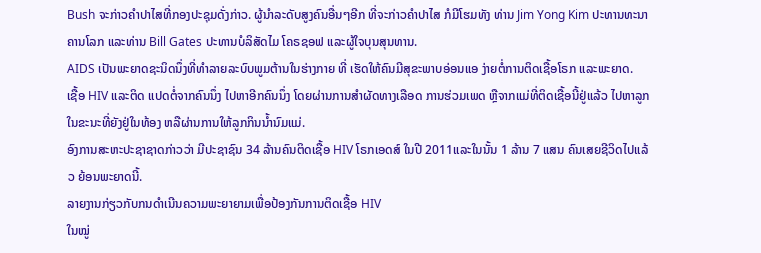Bush ຈະກ່າວຄໍາປາໄສທີ່ກອງປະຊຸມດັ່ງກ່າວ. ຜູ້ນໍາລະດັບສູງຄົນອື່ນໆອີກ ທີ່ຈະກ່າວຄໍາປາໄສ ກໍມີໂຮມທັງ ທ່ານ Jim Yong Kim ປະທານທະນາຄານໂລກ ແລະທ່ານ Bill Gates ປະທານບໍລິສັດໄມ ໂຄຣຊອຟ ແລະຜູ້ໃຈບຸນສຸນທານ.
AIDS ເປັນພະຍາດຊະນິດນຶ່ງທີ່ທໍາລາຍລະບົບພູມຕ້ານໃນຮ່າງກາຍ ທີ່ ເຮັດໃຫ້ຄົນມີສຸຂະພາບອ່ອນແອ ງ່າຍຕໍ່ການຕິດເຊື້ອໂຣກ ແລະພະຍາດ.
ເຊື້ອ HIV ແລະຕິດ ແປດຕໍ່ຈາກຄົນນຶ່ງ ໄປຫາອີກຄົນນຶ່ງ ໂດຍຜ່ານການສໍາຜັດທາງເລືອດ ການຮ່ວມເພດ ຫຼືຈາກແມ່ທີ່ຕິດເຊື້ອນີ້ຢູ່ແລ້ວ ໄປຫາລູກ ໃນຂະນະທີ່ຍັງຢູ່ໃນທ້ອງ ຫລືຜ່ານການໃຫ້ລູກກິນນໍ້ານົມແມ່.
ອົງການສະຫະປະຊາຊາດກ່າວວ່າ ມີປະຊາຊົນ 34 ລ້ານຄົນຕິດເຊື້ອ HIV ໂຣກເອດສ໌ ໃນປີ 2011ແລະໃນນັ້ນ 1 ລ້ານ 7 ແສນ ຄົນເສຍຊີວິດໄປແລ້ວ ຍ້ອນພະຍາດນີ້.
ລາຍງານກ່ຽວກັບກນດໍາເນີນຄວາມພະຍາຍາມເພື່ອປ້ອງກັນການຕິດເຊື້ອ HIV
ໃນໝູ່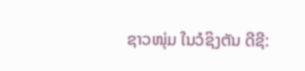ຊາວໜຸ່ມ ໃນວໍຊິງຕັນ ດີຊີ: